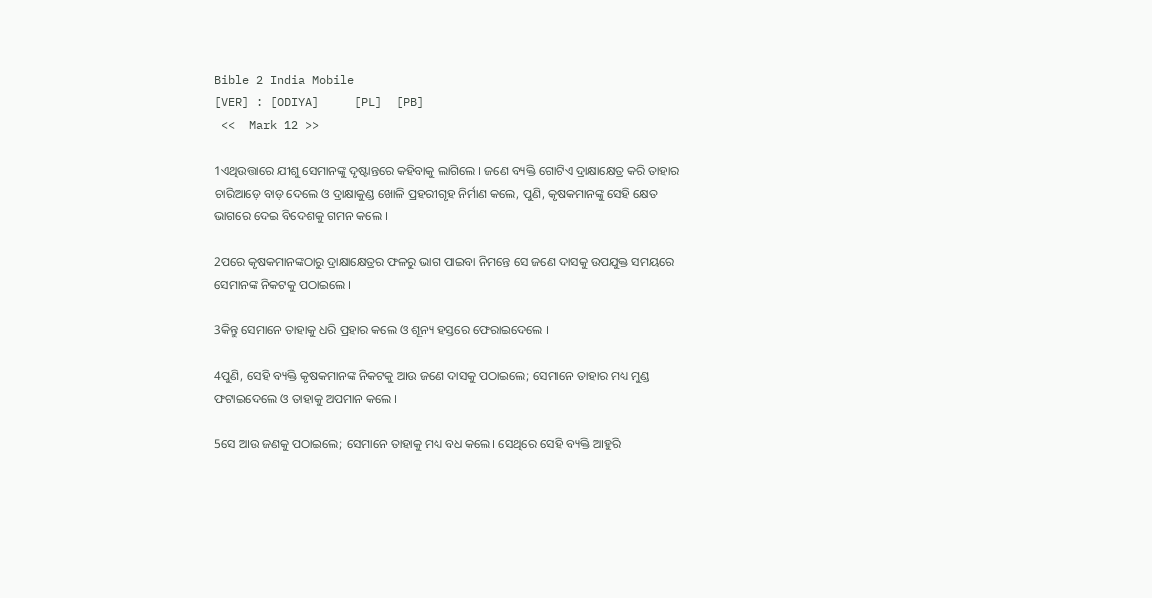Bible 2 India Mobile
[VER] : [ODIYA]     [PL]  [PB]
 <<  Mark 12 >>

1ଏଥିଉତ୍ତାରେ ଯୀଶୁ ସେମାନଙ୍କୁ ଦୃଷ୍ଟାନ୍ତରେ କହିବାକୁ ଲାଗିଲେ । ଜଣେ ବ୍ୟକ୍ତି ଗୋଟିଏ ଦ୍ରାକ୍ଷାକ୍ଷେତ୍ର କରି ତାହାର ଚାରିଆଡ଼େ ବାଡ଼ ଦେଲେ ଓ ଦ୍ରାକ୍ଷାକୁଣ୍ଡ ଖୋଳି ପ୍ରହରୀଗୃହ ନିର୍ମାଣ କଲେ, ପୁଣି, କୃଷକମାନଙ୍କୁ ସେହି କ୍ଷେତ ଭାଗରେ ଦେଇ ବିଦେଶକୁ ଗମନ କଲେ ।

2ପରେ କୃଷକମାନଙ୍କଠାରୁ ଦ୍ରାକ୍ଷାକ୍ଷେତ୍ରର ଫଳରୁ ଭାଗ ପାଇବା ନିମନ୍ତେ ସେ ଜଣେ ଦାସକୁ ଉପଯୁକ୍ତ ସମୟରେ ସେମାନଙ୍କ ନିକଟକୁ ପଠାଇଲେ ।

3କିନ୍ତୁ ସେମାନେ ତାହାକୁ ଧରି ପ୍ରହାର କଲେ ଓ ଶୂନ୍ୟ ହସ୍ତରେ ଫେରାଇଦେଲେ ।

4ପୁଣି, ସେହି ବ୍ୟକ୍ତି କୃଷକମାନଙ୍କ ନିକଟକୁ ଆଉ ଜଣେ ଦାସକୁ ପଠାଇଲେ; ସେମାନେ ତାହାର ମଧ୍ୟ ମୁଣ୍ଡ ଫଟାଇଦେଲେ ଓ ତାହାକୁ ଅପମାନ କଲେ ।

5ସେ ଆଉ ଜଣକୁ ପଠାଇଲେ; ସେମାନେ ତାହାକୁ ମଧ୍ୟ ବଧ କଲେ। ସେଥିରେ ସେହି ବ୍ୟକ୍ତି ଆହୁରି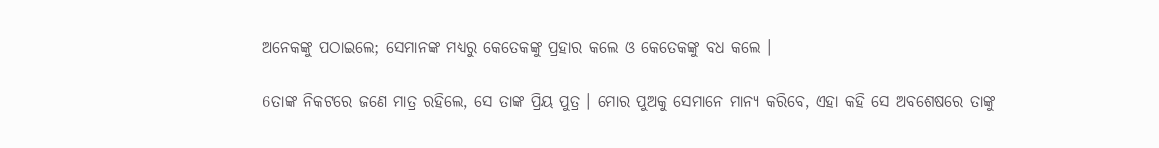ଅନେକଙ୍କୁ ପଠାଇଲେ; ସେମାନଙ୍କ ମଧ୍ୟରୁ କେତେକଙ୍କୁ ପ୍ରହାର କଲେ ଓ କେତେକଙ୍କୁ ବଧ କଲେ ।

6ତାଙ୍କ ନିକଟରେ ଜଣେ ମାତ୍ର ରହିଲେ, ସେ ତାଙ୍କ ପ୍ରିୟ ପୁତ୍ର । ମୋର ପୁଅକୁ ସେମାନେ ମାନ୍ୟ କରିବେ, ଏହା କହି ସେ ଅବଶେଷରେ ତାଙ୍କୁ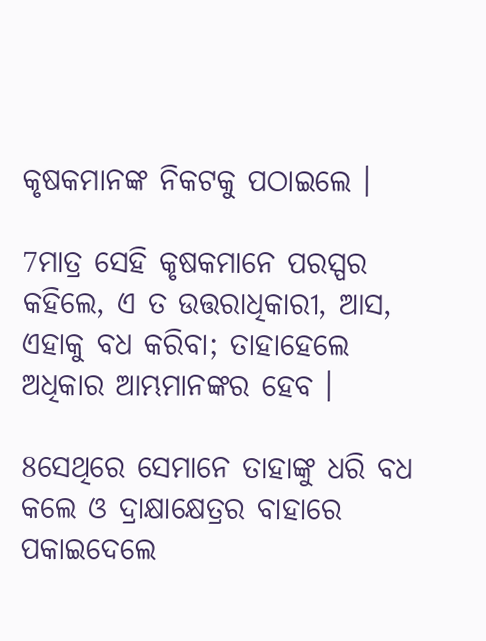କୃଷକମାନଙ୍କ ନିକଟକୁ ପଠାଇଲେ ।

7ମାତ୍ର ସେହି କୃଷକମାନେ ପରସ୍ପର କହିଲେ, ଏ ତ ଉତ୍ତରାଧିକାରୀ, ଆସ, ଏହାକୁ ବଧ କରିବା; ତାହାହେଲେ ଅଧିକାର ଆମ୍ଭମାନଙ୍କର ହେବ ।

8ସେଥିରେ ସେମାନେ ତାହାଙ୍କୁ ଧରି ବଧ କଲେ ଓ ଦ୍ରାକ୍ଷାକ୍ଷେତ୍ରର ବାହାରେ ପକାଇଦେଲେ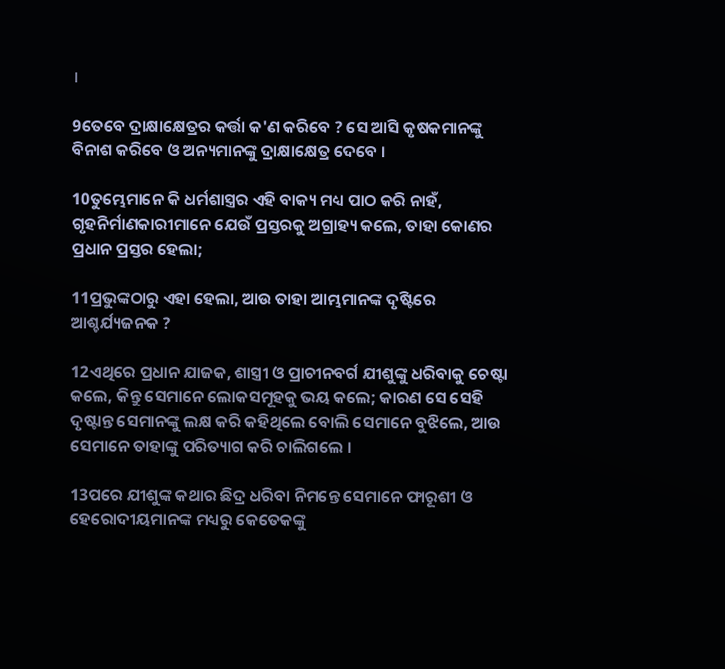।

9ତେବେ ଦ୍ରାକ୍ଷାକ୍ଷେତ୍ରର କର୍ତ୍ତା କ'ଣ କରିବେ ? ସେ ଆସି କୃଷକମାନଙ୍କୁ ବିନାଶ କରିବେ ଓ ଅନ୍ୟମାନଙ୍କୁ ଦ୍ରାକ୍ଷାକ୍ଷେତ୍ର ଦେବେ ।

10ତୁମ୍ଭେମାନେ କି ଧର୍ମଶାସ୍ତ୍ରର ଏହି ବାକ୍ୟ ମଧ୍ୟ ପାଠ କରି ନାହଁ, ଗୃହନିର୍ମାଣକାରୀମାନେ ଯେଉଁ ପ୍ରସ୍ତରକୁ ଅଗ୍ରାହ୍ୟ କଲେ, ତାହା କୋଣର ପ୍ରଧାନ ପ୍ରସ୍ତର ହେଲା;

11ପ୍ରଭୁଙ୍କଠାରୁ ଏହା ହେଲା, ଆଉ ତାହା ଆମ୍ଭମାନଙ୍କ ଦୃଷ୍ଟିରେ ଆଶ୍ଚର୍ଯ୍ୟଜନକ ?

12ଏଥିରେ ପ୍ରଧାନ ଯାଜକ, ଶାସ୍ତ୍ରୀ ଓ ପ୍ରାଚୀନବର୍ଗ ଯୀଶୁଙ୍କୁ ଧରିବାକୁ ଚେଷ୍ଟା କଲେ, କିନ୍ତୁ ସେମାନେ ଲୋକସମୂହକୁ ଭୟ କଲେ; କାରଣ ସେ ସେହି ଦୃଷ୍ଟାନ୍ତ ସେମାନଙ୍କୁ ଲକ୍ଷ କରି କହିଥିଲେ ବୋଲି ସେମାନେ ବୁଝିଲେ, ଆଉ ସେମାନେ ତାହାଙ୍କୁ ପରିତ୍ୟାଗ କରି ଚାଲିଗଲେ ।

13ପରେ ଯୀଶୁଙ୍କ କଥାର ଛିଦ୍ର ଧରିବା ନିମନ୍ତେ ସେମାନେ ଫାରୂଶୀ ଓ ହେରୋଦୀୟମାନଙ୍କ ମଧ୍ୟରୁ କେତେକଙ୍କୁ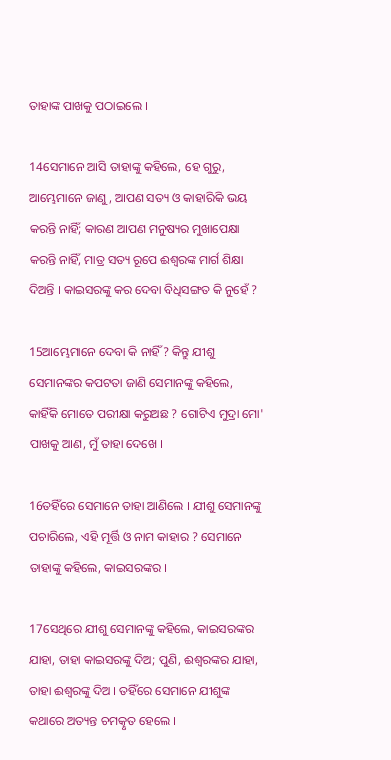ତାହାଙ୍କ ପାଖକୁ ପଠାଇଲେ ।

14ସେମାନେ ଆସି ତାହାଙ୍କୁ କହିଲେ, ହେ ଗୁରୁ, ଆମ୍ଭେମାନେ ଜାଣୁ, ଆପଣ ସତ୍ୟ ଓ କାହାରିକି ଭୟ କରନ୍ତି ନାହିଁ; କାରଣ ଆପଣ ମନୁଷ୍ୟର ମୁଖାପେକ୍ଷା କରନ୍ତି ନାହିଁ, ମାତ୍ର ସତ୍ୟ ରୂପେ ଈଶ୍ୱରଙ୍କ ମାର୍ଗ ଶିକ୍ଷା ଦିଅନ୍ତି । କାଇସରଙ୍କୁ କର ଦେବା ବିଧିସଙ୍ଗତ କି ନୁହେଁ ?

15ଆମ୍ଭେମାନେ ଦେବା କି ନାହିଁ ? କିନ୍ତୁ ଯୀଶୁ ସେମାନଙ୍କର କପଟତା ଜାଣି ସେମାନଙ୍କୁ କହିଲେ, କାହିଁକି ମୋତେ ପରୀକ୍ଷା କରୁଅଛ ? ଗୋଟିଏ ମୁଦ୍ରା ମୋ' ପାଖକୁ ଆଣ, ମୁଁ ତାହା ଦେଖେ ।

16ତହିଁରେ ସେମାନେ ତାହା ଆଣିଲେ । ଯୀଶୁ ସେମାନଙ୍କୁ ପଚାରିଲେ, ଏହି ମୂର୍ତ୍ତି ଓ ନାମ କାହାର ? ସେମାନେ ତାହାଙ୍କୁ କହିଲେ, କାଇସରଙ୍କର ।

17ସେଥିରେ ଯୀଶୁ ସେମାନଙ୍କୁ କହିଲେ, କାଇସରଙ୍କର ଯାହା, ତାହା କାଇସରଙ୍କୁ ଦିଅ; ପୁଣି, ଈଶ୍ୱରଙ୍କର ଯାହା, ତାହା ଈଶ୍ୱରଙ୍କୁ ଦିଅ । ତହିଁରେ ସେମାନେ ଯୀଶୁଙ୍କ କଥାରେ ଅତ୍ୟନ୍ତ ଚମତ୍କୃତ ହେଲେ ।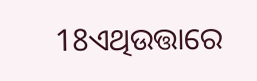18ଏଥିଉତ୍ତାରେ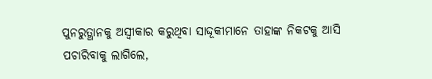ପୁନରୁତ୍ଥାନକୁ ଅସ୍ୱୀକାର କରୁଥିବା ସାଦ୍ଦୂକୀମାନେ ତାହାଙ୍କ ନିକଟକୁ ଆସି ପଚାରିବାକୁ ଲାଗିଲେ,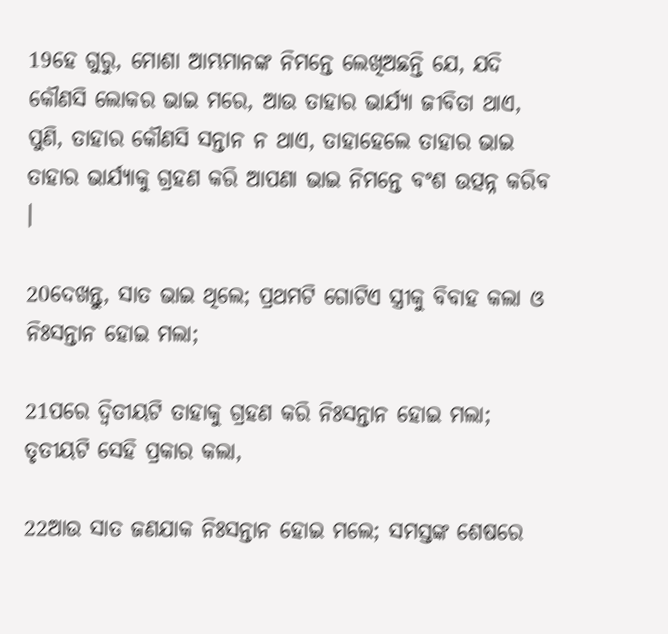19ହେ ଗୁରୁ, ମୋଶା ଆମ୍ଭମାନଙ୍କ ନିମନ୍ତେ ଲେଖିଅଛନ୍ତି ଯେ, ଯଦି କୌଣସି ଲୋକର ଭାଇ ମରେ, ଆଉ ତାହାର ଭାର୍ଯ୍ୟା ଜୀବିତା ଥାଏ, ପୁଣି, ତାହାର କୌଣସି ସନ୍ତାନ ନ ଥାଏ, ତାହାହେଲେ ତାହାର ଭାଇ ତାହାର ଭାର୍ଯ୍ୟାକୁ ଗ୍ରହଣ କରି ଆପଣା ଭାଇ ନିମନ୍ତେ ବଂଶ ଉତ୍ପନ୍ନ କରିବ ।

20ଦେଖନ୍ତୁ, ସାତ ଭାଇ ଥିଲେ; ପ୍ରଥମଟି ଗୋଟିଏ ସ୍ତ୍ରୀକୁ ବିବାହ କଲା ଓ ନିଃସନ୍ତାନ ହୋଇ ମଲା;

21ପରେ ଦ୍ୱିତୀୟଟି ତାହାକୁ ଗ୍ରହଣ କରି ନିଃସନ୍ତାନ ହୋଇ ମଲା; ତୃତୀୟଟି ସେହି ପ୍ରକାର କଲା,

22ଆଉ ସାତ ଜଣଯାକ ନିଃସନ୍ତାନ ହୋଇ ମଲେ; ସମସ୍ତଙ୍କ ଶେଷରେ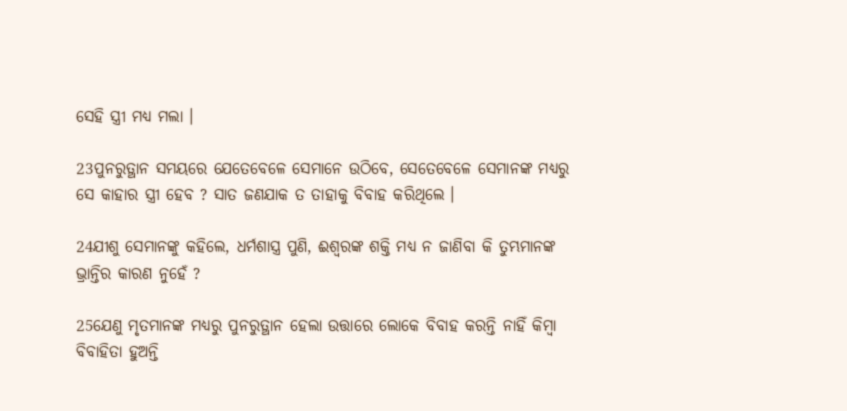ସେହି ସ୍ତ୍ରୀ ମଧ୍ୟ ମଲା ।

23ପୁନରୁତ୍ଥାନ ସମୟରେ ଯେତେବେଳେ ସେମାନେ ଉଠିବେ, ସେତେବେଳେ ସେମାନଙ୍କ ମଧ୍ୟରୁ ସେ କାହାର ସ୍ତ୍ରୀ ହେବ ? ସାତ ଜଣଯାକ ତ ତାହାକୁ ବିବାହ କରିଥିଲେ ।

24ଯୀଶୁ ସେମାନଙ୍କୁ କହିଲେ, ଧର୍ମଶାସ୍ତ୍ର ପୁଣି, ଈଶ୍ୱରଙ୍କ ଶକ୍ତି ମଧ୍ୟ ନ ଜାଣିବା କି ତୁମ୍ଭମାନଙ୍କ ଭ୍ରାନ୍ତିର କାରଣ ନୁହେଁ ?

25ଯେଣୁ ମୃତମାନଙ୍କ ମଧ୍ୟରୁ ପୁନରୁତ୍ଥାନ ହେଲା ଉତ୍ତାରେ ଲୋକେ ବିବାହ କରନ୍ତି ନାହିଁ କିମ୍ବା ବିବାହିତା ହୁଅନ୍ତି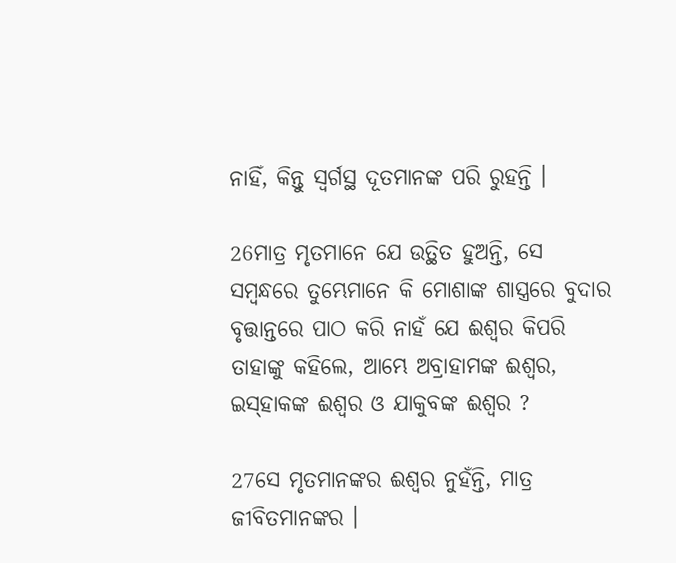ନାହିଁ, କିନ୍ତୁ ସ୍ୱର୍ଗସ୍ଥ ଦୂତମାନଙ୍କ ପରି ରୁହନ୍ତି ।

26ମାତ୍ର ମୃତମାନେ ଯେ ଉତ୍ଥିତ ହୁଅନ୍ତି, ସେ ସମ୍ବନ୍ଧରେ ତୁମ୍ଭେମାନେ କି ମୋଶାଙ୍କ ଶାସ୍ତ୍ରରେ ବୁଦାର ବୃତ୍ତାନ୍ତରେ ପାଠ କରି ନାହଁ ଯେ ଈଶ୍ୱର କିପରି ତାହାଙ୍କୁ କହିଲେ, ଆମ୍ଭେ ଅବ୍ରାହାମଙ୍କ ଈଶ୍ୱର, ଇସ୍‌ହାକଙ୍କ ଈଶ୍ୱର ଓ ଯାକୁବଙ୍କ ଈଶ୍ୱର ?

27ସେ ମୃତମାନଙ୍କର ଈଶ୍ୱର ନୁହଁନ୍ତି, ମାତ୍ର ଜୀବିତମାନଙ୍କର ।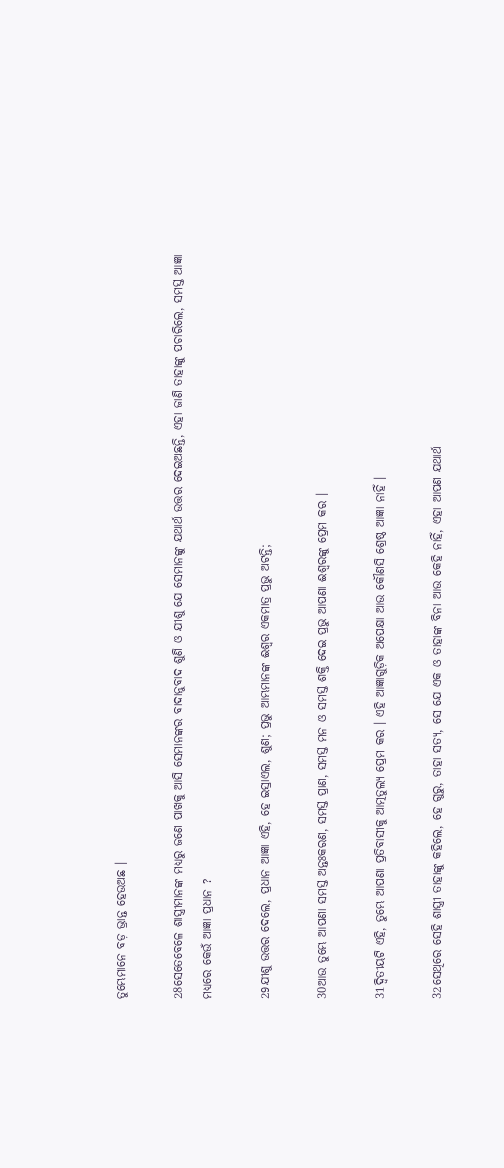ତୁମ୍ଭେମାନେ ବଡ଼ ଭ୍ରାନ୍ତ ହେଉଅଛ ।

28ସେତେବେଳେ ଶାସ୍ତ୍ରୀମାନଙ୍କ ମଧ୍ୟରୁ ଜଣେ ପାଖକୁ ଆସି ସେମାନଙ୍କର ବାଦାନୁବାଦ ଶୁଣି ଓ ଯୀଶୁ ଯେ ସେମାନଙ୍କୁ ଯଥାର୍ଥ ଉତ୍ତର ଦେଇଅଛନ୍ତି, ଏହା ଜାଣି ତାହାଙ୍କୁ ପଚାରିଲେ, ସମସ୍ତ ଆଜ୍ଞା ମଧ୍ୟରେ କେଉଁ ଆଜ୍ଞା ପ୍ରଧାନ ?

29ଯୀଶୁ ଉତ୍ତର ଦେଲେ, ପ୍ରଧାନ ଆଜ୍ଞା ଏହି, ହେ ଇସ୍ରାଏଲ, ଶୁଣ; ପ୍ରଭୁ ଆମ୍ଭମାନଙ୍କ ଈଶ୍ୱର ଏକମାତ୍ର ପ୍ରଭୁ ଅଟନ୍ତି;

30ଆଉ ତୁମ୍ଭେ ଆପଣା ସମସ୍ତ ଅନ୍ତଃକରଣ, ସମସ୍ତ ପ୍ରାଣ, ସମସ୍ତ ମନ ଓ ସମସ୍ତ ଶକ୍ତି ଦେଇ ପ୍ରଭୁ ଆପଣା ଈଶ୍ୱରଙ୍କୁ ପ୍ରେମ କର ।

31ଦ୍ୱିତୀୟଟି ଏହି, ତୁମ୍ଭେ ଆପଣା ପ୍ରତିବାସୀକୁ ଆତ୍ମତୁଲ୍ୟ ପ୍ରେମ କର । ଏହି ଆଜ୍ଞାଗୁଡ଼ିକ ଅପେକ୍ଷା ଆଉ କୌଣସି ଶ୍ରେଷ୍ଠ ଆଜ୍ଞା ନାହିଁ ।

32ସେଥିରେ ସେହି ଶାସ୍ତ୍ରୀ ତାହାଙ୍କୁ କହିଲେ, ହେ ଗୁରୁ, ତାହା ସତ୍ୟ, ସେ ଯେ ଏକ ଓ ତାହାଙ୍କ ବିନା ଆଉ କେହି ନାହିଁ, ଏହା ଆପଣ ଯଥାର୍ଥ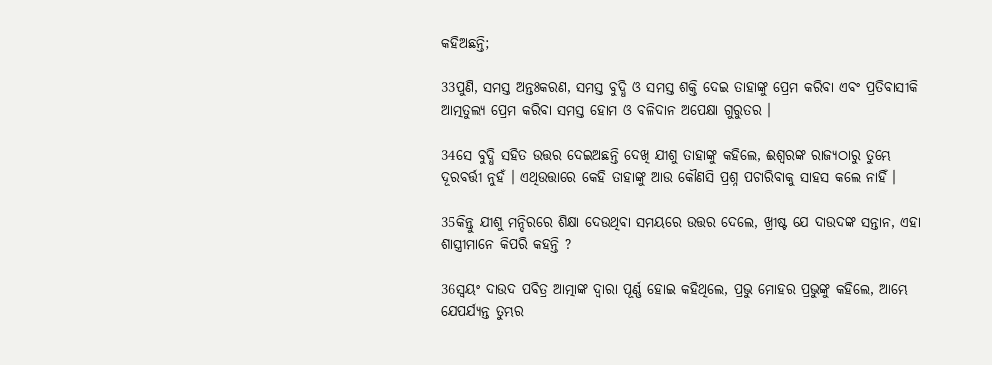କହିଅଛନ୍ତି;

33ପୁଣି, ସମସ୍ତ ଅନ୍ତଃକରଣ, ସମସ୍ତ ବୁଦ୍ଧି ଓ ସମସ୍ତ ଶକ୍ତି ଦେଇ ତାହାଙ୍କୁ ପ୍ରେମ କରିବା ଏବଂ ପ୍ରତିବାସୀକି ଆତ୍ମତୁଲ୍ୟ ପ୍ରେମ କରିବା ସମସ୍ତ ହୋମ ଓ ବଳିଦାନ ଅପେକ୍ଷା ଗୁରୁତର ।

34ସେ ବୁଦ୍ଧି ସହିତ ଉତ୍ତର ଦେଇଅଛନ୍ତି ଦେଖି ଯୀଶୁ ତାହାଙ୍କୁ କହିଲେ, ଈଶ୍ୱରଙ୍କ ରାଜ୍ୟଠାରୁ ତୁମ୍ଭେ ଦୂରବର୍ତ୍ତୀ ନୁହଁ । ଏଥିଉତ୍ତାରେ କେହି ତାହାଙ୍କୁ ଆଉ କୌଣସି ପ୍ରଶ୍ନ ପଚାରିବାକୁ ସାହସ କଲେ ନାହିଁ ।

35କିନ୍ତୁ ଯୀଶୁ ମନ୍ଦିରରେ ଶିକ୍ଷା ଦେଉଥିବା ସମୟରେ ଉତ୍ତର ଦେଲେ, ଖ୍ରୀଷ୍ଟ ଯେ ଦାଉଦଙ୍କ ସନ୍ତାନ, ଏହା ଶାସ୍ତ୍ରୀମାନେ କିପରି କହନ୍ତି ?

36ସ୍ୱୟଂ ଦାଉଦ ପବିତ୍ର ଆତ୍ମାଙ୍କ ଦ୍ୱାରା ପୂର୍ଣ୍ଣ ହୋଇ କହିଥିଲେ, ପ୍ରଭୁ ମୋହର ପ୍ରଭୁଙ୍କୁ କହିଲେ, ଆମ୍ଭେ ଯେପର୍ଯ୍ୟନ୍ତ ତୁମ୍ଭର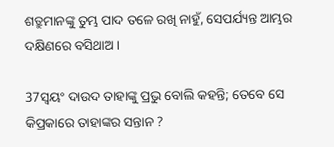ଶତ୍ରୁମାନଙ୍କୁ ତୁମ୍ଭ ପାଦ ତଳେ ରଖି ନାହୁଁ, ସେପର୍ଯ୍ୟନ୍ତ ଆମ୍ଭର ଦକ୍ଷିଣରେ ବସିଥାଅ ।

37ସ୍ୱୟଂ ଦାଉଦ ତାହାଙ୍କୁ ପ୍ରଭୁ ବୋଲି କହନ୍ତି; ତେବେ ସେ କିପ୍ରକାରେ ତାହାଙ୍କର ସନ୍ତାନ ?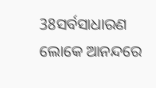38ସର୍ବସାଧାରଣ ଲୋକେ ଆନନ୍ଦରେ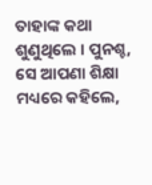ତାହାଙ୍କ କଥା ଶୁଣୁଥିଲେ । ପୁନଶ୍ଚ, ସେ ଆପଣା ଶିକ୍ଷା ମଧ୍ୟରେ କହିଲେ,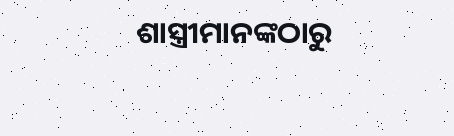ଶାସ୍ତ୍ରୀମାନଙ୍କଠାରୁ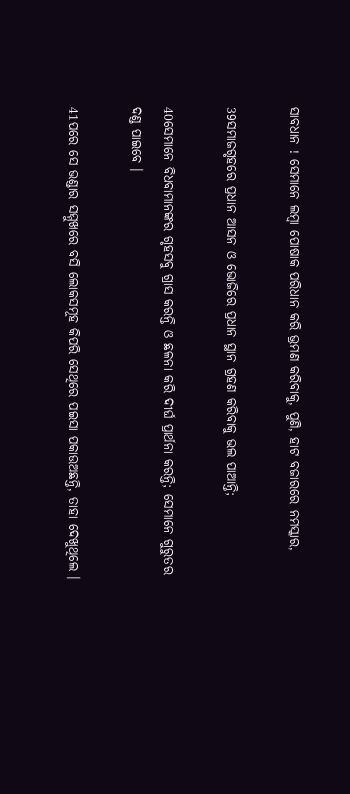ସାବଧାନ ! ସେମାନେ ଲମ୍ବା ପୋଷାକ ପରିଧାନ କରି ଭ୍ରମଣ କରିବାକୁ, ପୁଣି, ହାଟ ବଜାରରେ ନମସ୍କାର,

39ସମାଜଗୃହରେ ପ୍ରଧାନ ଆସନ ଓ ଭୋଜିରେ ପ୍ରଧାନ ସ୍ଥାନ ଗ୍ରହଣ କରିବାକୁ ଭଲ ପାଆନ୍ତି;

40ସେମାନେ ବିଧବାମାନଙ୍କର ଗୃହସବୁ ଗ୍ରାସ କରନ୍ତି ଓ ଛଳନା କରି ଦୀର୍ଘ ପ୍ରାର୍ଥନା କରନ୍ତି; ସେମାନେ ଗୁରୁତର ଦଣ୍ଡ ପାଇବେ ।

41ପରେ ସେ ଭଣ୍ଡାର ସମ୍ମୁଖରେ ବସି ଲୋକସମୂହ କିପରି ସେଥିରେ ପଇସା ପକାଉଅଛନ୍ତି, ତାହା ଦେଖୁଥିଲେ ।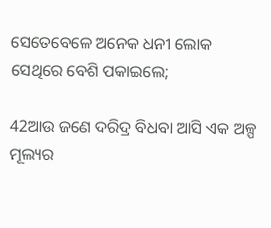ସେତେବେଳେ ଅନେକ ଧନୀ ଲୋକ ସେଥିରେ ବେଶି ପକାଇଲେ;

42ଆଉ ଜଣେ ଦରିଦ୍ର ବିଧବା ଆସି ଏକ ଅଳ୍ପ ମୂଲ୍ୟର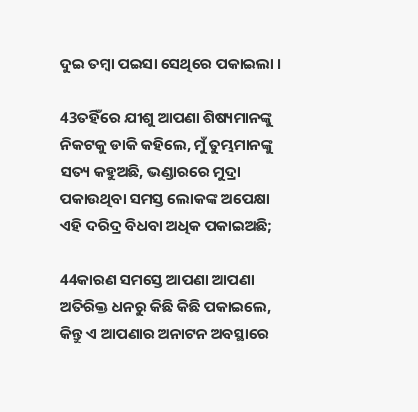ଦୁଇ ତମ୍ବା ପଇସା ସେଥିରେ ପକାଇଲା ।

43ତହିଁରେ ଯୀଶୁ ଆପଣା ଶିଷ୍ୟମାନଙ୍କୁ ନିକଟକୁ ଡାକି କହିଲେ, ମୁଁ ତୁମ୍ଭମାନଙ୍କୁ ସତ୍ୟ କହୁଅଛି, ଭଣ୍ଡାରରେ ମୁଦ୍ରା ପକାଉଥିବା ସମସ୍ତ ଲୋକଙ୍କ ଅପେକ୍ଷା ଏହି ଦରିଦ୍ର ବିଧବା ଅଧିକ ପକାଇଅଛି;

44କାରଣ ସମସ୍ତେ ଆପଣା ଆପଣା ଅତିରିକ୍ତ ଧନରୁ କିଛି କିଛି ପକାଇଲେ, କିନ୍ତୁ ଏ ଆପଣାର ଅନାଟନ ଅବସ୍ଥାରେ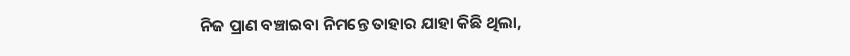ନିଜ ପ୍ରାଣ ବଞ୍ଚାଇବା ନିମନ୍ତେ ତାହାର ଯାହା କିଛି ଥିଲା,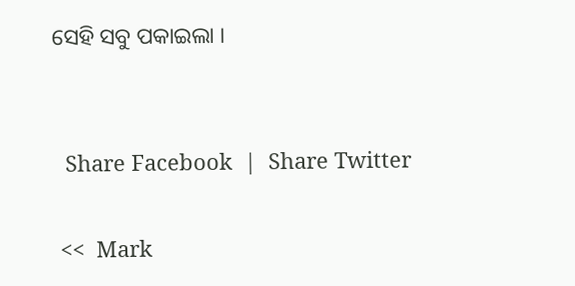ସେହି ସବୁ ପକାଇଲା ।


  Share Facebook  |  Share Twitter

 <<  Mark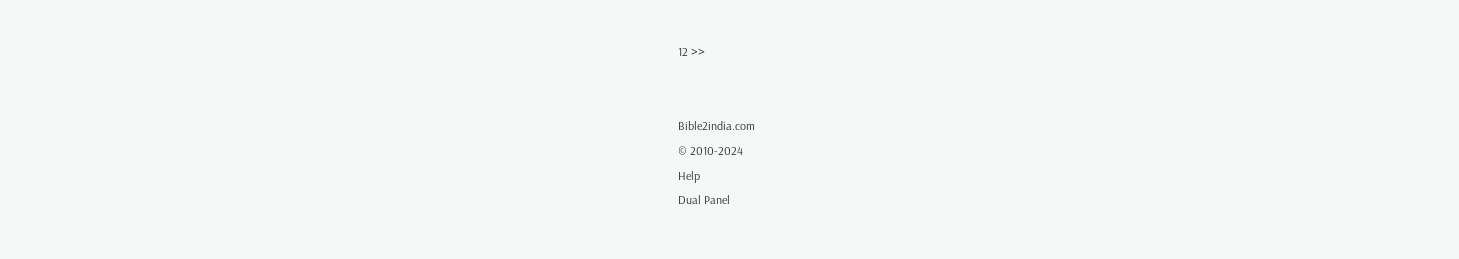12 >>


Bible2india.com
© 2010-2024
Help
Dual Panel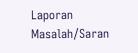Laporan Masalah/Saran